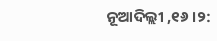ନୂଆଦିଲ୍ଲୀ ,୧୬ ।୨: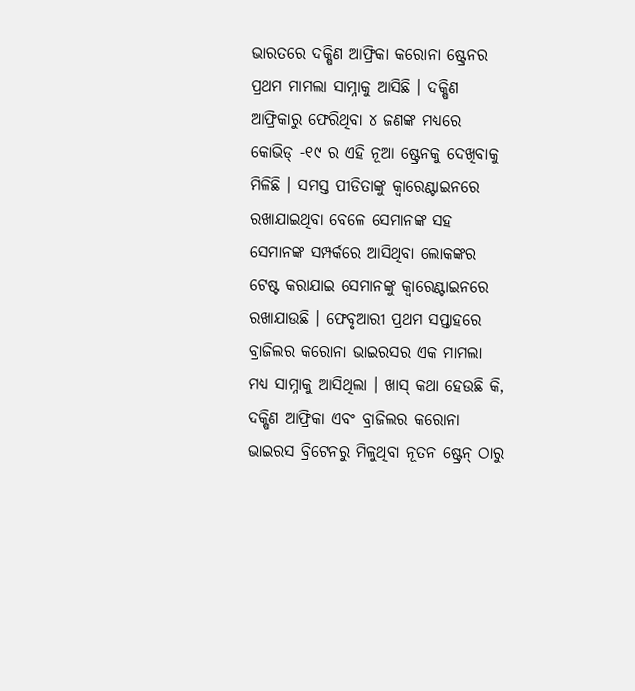ଭାରତରେ ଦକ୍ଷିଣ ଆଫ୍ରିକା କରୋନା ଷ୍ଟ୍ରେନର ପ୍ରଥମ ମାମଲା ସାମ୍ନାକୁ ଆସିଛି । ଦକ୍ଷିଣ ଆଫ୍ରିକାରୁ ଫେରିଥିବା ୪ ଜଣଙ୍କ ମଧ୍ୟରେ କୋଭିଡ୍ -୧୯ ର ଏହି ନୂଆ ଷ୍ଟ୍ରେନକୁ ଦେଖିବାକୁ ମିଳିଛି । ସମସ୍ତ ପୀଡିତାଙ୍କୁ କ୍ୱାରେଣ୍ଟାଇନରେ ରଖାଯାଇଥିବା ବେଳେ ସେମାନଙ୍କ ସହ ସେମାନଙ୍କ ସମ୍ପର୍କରେ ଆସିଥିବା ଲୋକଙ୍କର ଟେଷ୍ଟ କରାଯାଇ ସେମାନଙ୍କୁ କ୍ୱାରେଣ୍ଟାଇନରେ ରଖାଯାଉଛି । ଫେବୃଆରୀ ପ୍ରଥମ ସପ୍ତାହରେ ବ୍ରାଜିଲର କରୋନା ଭାଇରସର ଏକ ମାମଲା ମଧ୍ୟ ସାମ୍ନାକୁ ଆସିଥିଲା । ଖାସ୍ କଥା ହେଉଛି କି, ଦକ୍ଷିଣ ଆଫ୍ରିକା ଏବଂ ବ୍ରାଜିଲର କରୋନା ଭାଇରସ ବ୍ରିଟେନରୁ ମିଳୁଥିବା ନୂତନ ଷ୍ଟ୍ରେନ୍ ଠାରୁ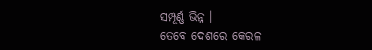ସମ୍ପୂର୍ଣ୍ଣ ଭିନ୍ନ ।
ତେବେ ଦେଶରେ କେରଳ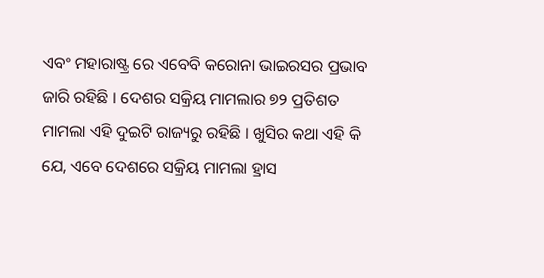ଏବଂ ମହାରାଷ୍ଟ୍ର ରେ ଏବେବି କରୋନା ଭାଇରସର ପ୍ରଭାବ ଜାରି ରହିଛି । ଦେଶର ସକ୍ରିୟ ମାମଲାର ୭୨ ପ୍ରତିଶତ ମାମଲା ଏହି ଦୁଇଟି ରାଜ୍ୟରୁ ରହିଛି । ଖୁସିର କଥା ଏହି କି ଯେ, ଏବେ ଦେଶରେ ସକ୍ରିୟ ମାମଲା ହ୍ରାସ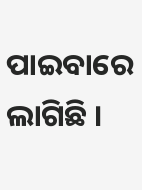ପାଇବାରେ ଲାଗିଛି ।